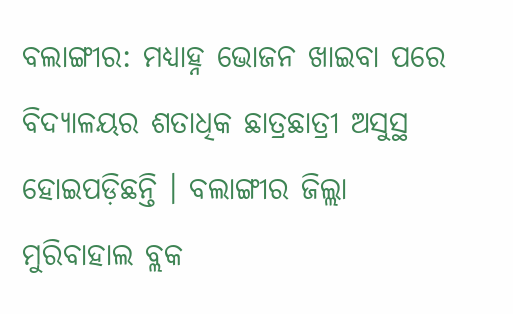ବଲାଙ୍ଗୀର: ମଧ୍ୟାହ୍ନ ଭୋଜନ ଖାଇବା ପରେ ବିଦ୍ୟାଳୟର ଶତାଧିକ ଛାତ୍ରଛାତ୍ରୀ ଅସୁସ୍ଥ ହୋଇପଡ଼ିଛନ୍ତି । ବଲାଙ୍ଗୀର ଜିଲ୍ଲା ମୁରିବାହାଲ ବ୍ଲକ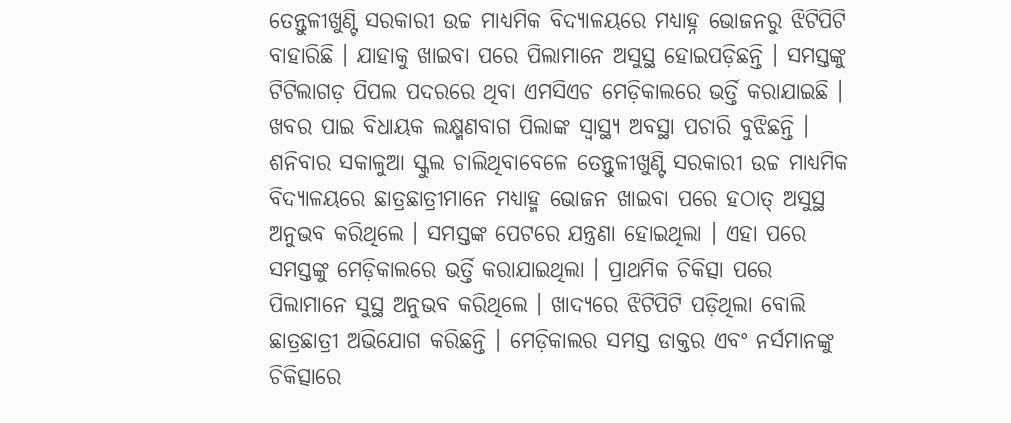ତେନ୍ତୁଳୀଖୁଣ୍ଟି ସରକାରୀ ଉଚ୍ଚ ମାଧ୍ୟମିକ ବିଦ୍ୟାଳୟରେ ମଧ୍ୟାହ୍ନ ଭୋଜନରୁ ଝିଟିପିଟି ବାହାରିଛି । ଯାହାକୁ ଖାଇବା ପରେ ପିଲାମାନେ ଅସୁସ୍ଥ ହୋଇପଡ଼ିଛନ୍ତି । ସମସ୍ତଙ୍କୁ ଟିଟିଲାଗଡ଼ ପିପଲ ପଦରରେ ଥିବା ଏମସିଏଚ ମେଡ଼ିକାଲରେ ଭର୍ତ୍ତି କରାଯାଇଛି । ଖବର ପାଇ ବିଧାୟକ ଲକ୍ଷ୍ମଣବାଗ ପିଲାଙ୍କ ସ୍ୱାସ୍ଥ୍ୟ ଅବସ୍ଥା ପଚାରି ବୁଝିଛନ୍ତି ।
ଶନିବାର ସକାଳୁଆ ସ୍କୁଲ ଚାଲିଥିବାବେଳେ ତେନ୍ତୁଳୀଖୁଣ୍ଟି ସରକାରୀ ଉଚ୍ଚ ମାଧ୍ୟମିକ ବିଦ୍ୟାଳୟରେ ଛାତ୍ରଛାତ୍ରୀମାନେ ମଧ୍ୟାହ୍ମ ଭୋଜନ ଖାଇବା ପରେ ହଠାତ୍ ଅସୁସ୍ଥ ଅନୁଭବ କରିଥିଲେ । ସମସ୍ତଙ୍କ ପେଟରେ ଯନ୍ତ୍ରଣା ହୋଇଥିଲା । ଏହା ପରେ ସମସ୍ତଙ୍କୁ ମେଡ଼ିକାଲରେ ଭର୍ତ୍ତି କରାଯାଇଥିଲା । ପ୍ରାଥମିକ ଚିକିତ୍ସା ପରେ ପିଲାମାନେ ସୁସ୍ଥ ଅନୁଭବ କରିଥିଲେ । ଖାଦ୍ୟରେ ଝିଟିପିଟି ପଡ଼ିଥିଲା ବୋଲି ଛାତ୍ରଛାତ୍ରୀ ଅଭିଯୋଗ କରିଛନ୍ତି । ମେଡ଼ିକାଲର ସମସ୍ତ ଡାକ୍ତର ଏବଂ ନର୍ସମାନଙ୍କୁ ଚିକିତ୍ସାରେ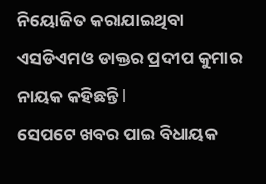ନିୟୋଜିତ କରାଯାଇଥିବା ଏସଡିଏମଓ ଡାକ୍ତର ପ୍ରଦୀପ କୁମାର ନାୟକ କହିଛନ୍ତି l
ସେପଟେ ଖବର ପାଇ ବିଧାୟକ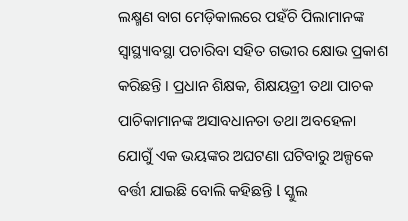ଲକ୍ଷ୍ମଣ ବାଗ ମେଡ଼ିକାଲରେ ପହଁଚି ପିଲାମାନଙ୍କ ସ୍ୱାସ୍ଥ୍ୟାବସ୍ଥା ପଚାରିବା ସହିତ ଗଭୀର କ୍ଷୋଭ ପ୍ରକାଶ କରିଛନ୍ତି । ପ୍ରଧାନ ଶିକ୍ଷକ, ଶିକ୍ଷୟତ୍ରୀ ତଥା ପାଚକ ପାଚିକାମାନଙ୍କ ଅସାବଧାନତା ତଥା ଅବହେଳା ଯୋଗୁଁ ଏକ ଭୟଙ୍କର ଅଘଟଣା ଘଟିବାରୁ ଅଳ୍ପକେ ବର୍ତ୍ତୀ ଯାଇଛି ବୋଲି କହିଛନ୍ତି l ସ୍କୁଲ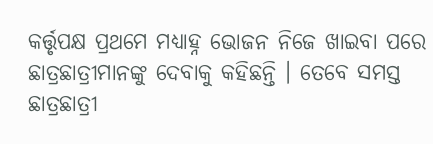କର୍ତ୍ତୃପକ୍ଷ ପ୍ରଥମେ ମଧ୍ୟାହ୍ନ ଭୋଜନ ନିଜେ ଖାଇବା ପରେ ଛାତ୍ରଛାତ୍ରୀମାନଙ୍କୁ ଦେବାକୁ କହିଛନ୍ତି । ତେବେ ସମସ୍ତ ଛାତ୍ରଛାତ୍ରୀ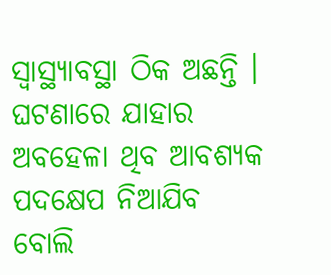ସ୍ୱାସ୍ଥ୍ୟାବସ୍ଥା ଠିକ ଅଛନ୍ତି । ଘଟଣାରେ ଯାହାର ଅବହେଳା ଥିବ ଆବଶ୍ୟକ ପଦକ୍ଷେପ ନିଆଯିବ ବୋଲି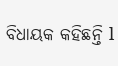ବିଧାୟକ କହିଛନ୍ତି l